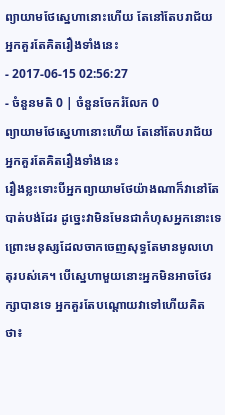ព្យាយាមថែស្នេហានោះហើយ តែនៅតែបរាជ័យ អ្នកគួរតែគិតរឿងទាំងនេះ
- 2017-06-15 02:56:27
- ចំនួនមតិ 0 | ចំនួនចែករំលែក 0
ព្យាយាមថែស្នេហានោះហើយ តែនៅតែបរាជ័យ អ្នកគួរតែគិតរឿងទាំងនេះ
រឿងខ្លះទោះបីអ្នកព្យាយាមថែយ៉ាងណាក៏វានៅតែបាត់បង់ដែរ ដូច្នេះវាមិនមែនជាកំហុសអ្នកនោះទេ ព្រោះមនុស្សដែលចាកចេញសុទ្ធតែមានមូលហេតុរបស់គេ។ បើស្នេហាមួយនោះអ្នកមិនអាចថែរក្សាបានទេ អ្នកគួរតែបណ្ដោយវាទៅហើយគិតថា៖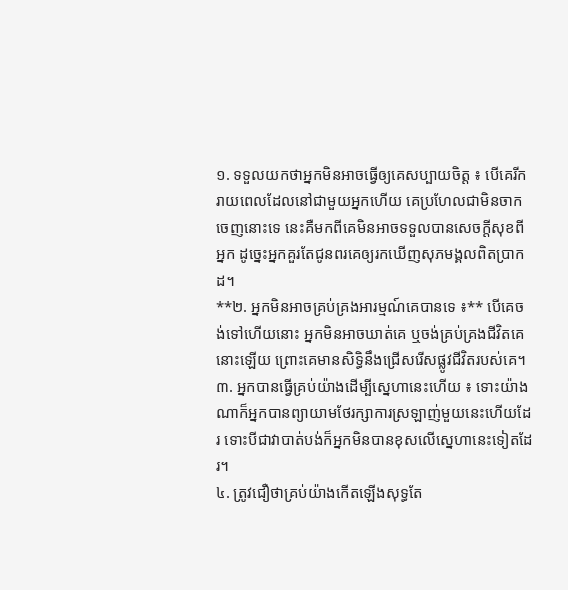១. ទទួលយកថាអ្នកមិនអាចធ្វើឲ្យគេសប្បាយចិត្ត ៖ បើគេរីករាយពេលដែលនៅជាមួយអ្នកហើយ គេប្រហែលជាមិនចាកចេញនោះទេ នេះគឺមកពីគេមិនអាចទទួលបានសេចក្ដីសុខពីអ្នក ដូច្នេះអ្នកគួរតែជូនពរគេឲ្យរកឃើញសុភមង្គលពិតប្រាកដ។
**២. អ្នកមិនអាចគ្រប់គ្រងអារម្មណ៍គេបានទេ ៖** បើគេចង់ទៅហើយនោះ អ្នកមិនអាចឃាត់គេ ឬចង់គ្រប់គ្រងជីវិតគេនោះឡើយ ព្រោះគេមានសិទ្ធិនឹងជ្រើសរើសផ្លូវជីវិតរបស់គេ។
៣. អ្នកបានធ្វើគ្រប់យ៉ាងដើម្បីស្នេហានេះហើយ ៖ ទោះយ៉ាងណាក៏អ្នកបានព្យាយាមថែរក្សាការស្រឡាញ់មួយនេះហើយដែរ ទោះបីជាវាបាត់បង់ក៏អ្នកមិនបានខុសលើស្នេហានេះទៀតដែរ។
៤. ត្រូវជឿថាគ្រប់យ៉ាងកើតឡើងសុទ្ធតែ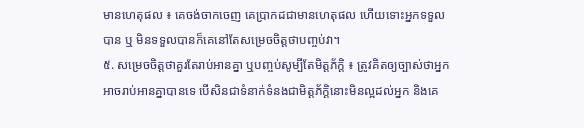មានហេតុផល ៖ គេចង់ចាកចេញ គេប្រាកដជាមានហេតុផល ហើយទោះអ្នកទទួលបាន ឬ មិនទទួលបានក៏គេនៅតែសម្រេចចិត្តថាបញ្ចប់វា។
៥. សម្រេចចិត្តថាគួរតែរាប់អានគ្នា ឬបញ្ចប់សូម្បីតែមិត្តភ័ក្ដិ ៖ ត្រូវគិតឲ្យច្បាស់ថាអ្នកអាចរាប់អានគ្នាបានទេ បើសិនជាទំនាក់ទំនងជាមិត្តភ័ក្ដិនោះមិនល្អដល់អ្នក និងគេ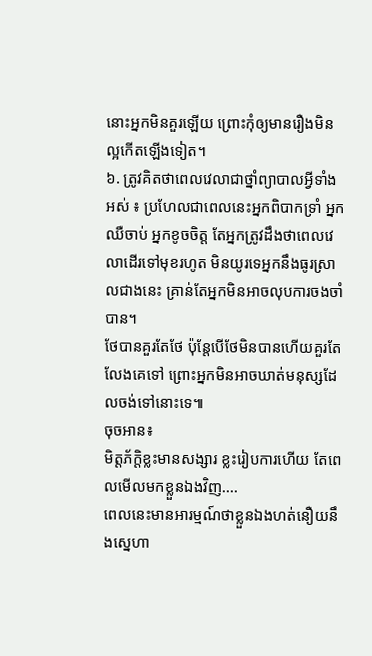នោះអ្នកមិនគួរឡើយ ព្រោះកុំឲ្យមានរឿងមិនល្អកើតឡើងទៀត។
៦. ត្រូវគិតថាពេលវេលាជាថ្នាំព្យាបាលអ្វីទាំងអស់ ៖ ប្រហែលជាពេលនេះអ្នកពិបាកទ្រាំ អ្នកឈឺចាប់ អ្នកខូចចិត្ត តែអ្នកត្រូវដឹងថាពេលវេលាដើរទៅមុខរហូត មិនយូរទេអ្នកនឹងធូរស្រាលជាងនេះ គ្រាន់តែអ្នកមិនអាចលុបការចងចាំបាន។
ថែបានគួរតែថែ ប៉ុន្តែបើថែមិនបានហើយគួរតែលែងគេទៅ ព្រោះអ្នកមិនអាចឃាត់មនុស្សដែលចង់ទៅនោះទេ៕
ចុចអាន៖
មិត្តភ័ក្ដិខ្លះមានសង្សារ ខ្លះរៀបការហើយ តែពេលមើលមកខ្លួនឯងវិញ....
ពេលនេះមានអារម្មណ៍ថាខ្លួនឯងហត់នឿយនឹងស្នេហា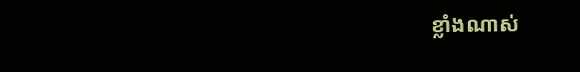ខ្លាំងណាស់